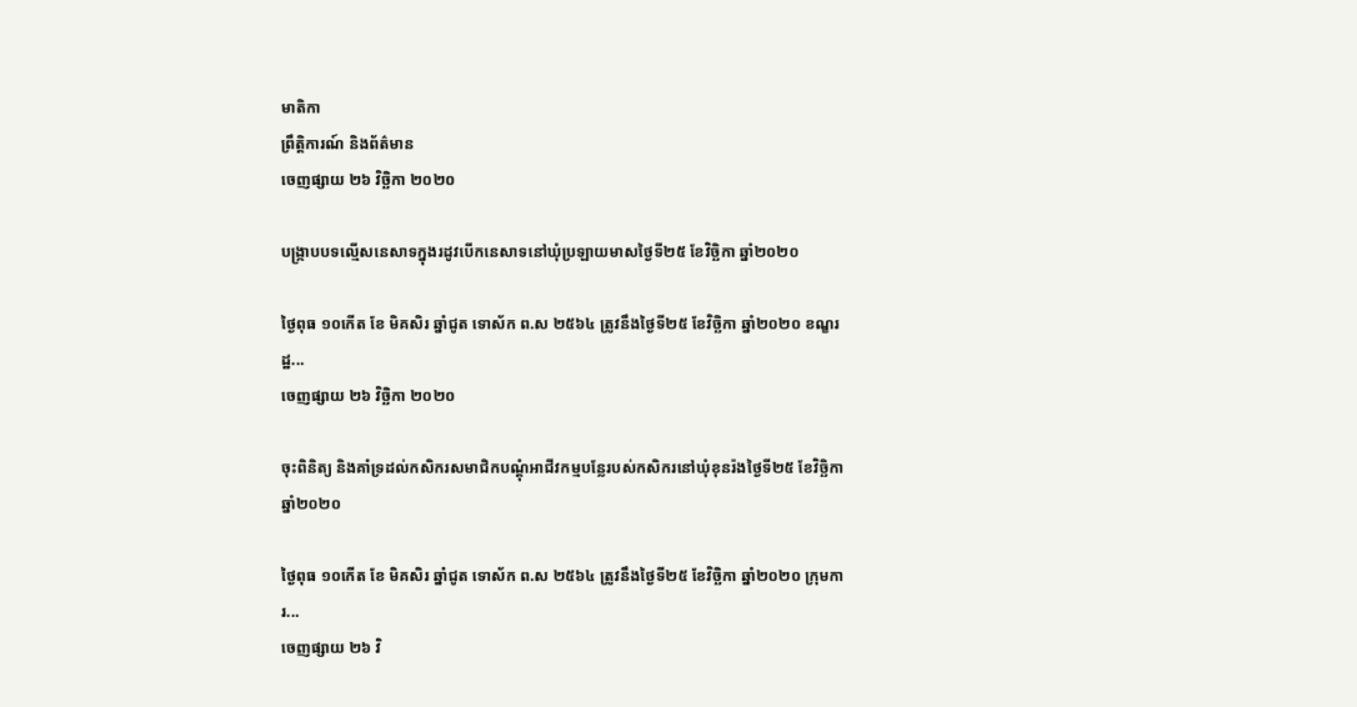មាតិកា
ព្រឹត្តិការណ៍ និងព័ត៌មាន
ចេញផ្សាយ ២៦ វិច្ឆិកា ២០២០

បង្ក្រាបបទល្មើសនេសាទក្នុងរដូវបើកនេសាទនៅឃុំប្រឡាយមាសថ្ងៃទី២៥ ខែវិច្ឆិកា ឆ្នាំ២០២០

ថ្ងៃពុធ ១០កើត ខែ មិគសិរ ឆ្នាំជូត ទោស័ក ព.ស ២៥៦៤ ត្រូវនឹងថ្ងៃទី២៥ ខែវិច្ឆិកា ឆ្នាំ២០២០ ខណ្ខរដ្ឋ...
ចេញផ្សាយ ២៦ វិច្ឆិកា ២០២០

ចុះពិនិត្យ និងគាំទ្រដល់កសិករសមាជិកបណ្ដុំអាជីវកម្មបន្លែរបស់កសិករនៅឃុំខុនរ៉ងថ្ងៃទី២៥ ខែវិច្ឆិកា ឆ្នាំ២០២០

ថ្ងៃពុធ ១០កើត ខែ មិគសិរ ឆ្នាំជូត ទោស័ក ព.ស ២៥៦៤ ត្រូវនឹងថ្ងៃទី២៥ ខែវិច្ឆិកា ឆ្នាំ២០២០ ក្រុមការ...
ចេញផ្សាយ ២៦ វិ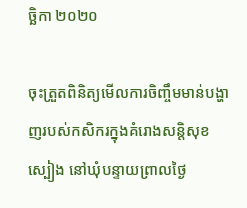ច្ឆិកា ២០២០

ចុះត្រួតពិនិត្យមើលការចិញ្ចឹមមាន់បង្ហាញរបស់កសិករក្នុងគំរោងសន្តិសុខស្បៀង នៅឃុំបន្ទាយព្រាលថ្ងៃ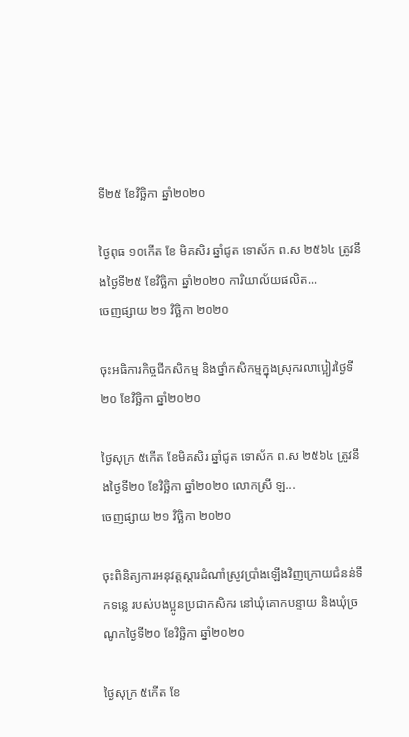ទី២៥ ខែវិច្ឆិកា ឆ្នាំ២០២០

ថ្ងៃពុធ ១០កើត ខែ មិគសិរ ឆ្នាំជូត ទោស័ក ព.ស ២៥៦៤ ត្រូវនឹងថ្ងៃទី២៥ ខែវិច្ឆិកា ឆ្នាំ២០២០ ការិយាល័យផលិត...
ចេញផ្សាយ ២១ វិច្ឆិកា ២០២០

ចុះអធិការកិច្ចជីកសិកម្ម និងថ្នាំកសិកម្មក្នុងស្រុករលាប្អៀរថ្ងៃទី២០ ខែវិច្ឆិកា ឆ្នាំ២០២០

ថ្ងៃសុក្រ ៥កើត ខែមិគសិរ ឆ្នាំជូត ទោស័ក ព.ស ២៥៦៤ ត្រូវនឹងថ្ងៃទី២០ ខែវិច្ឆិកា ឆ្នាំ២០២០ លោកស្រី ឡ...
ចេញផ្សាយ ២១ វិច្ឆិកា ២០២០

ចុះពិនិត្យការអនុវត្តស្តារដំណាំស្រូវប្រាំងឡើងវិញក្រោយជំនន់ទឹកទន្លេ របស់បងប្អូនប្រជាកសិករ នៅឃុំគោកបន្ទាយ និងឃុំច្រណូកថ្ងៃទី២០ ខែវិច្ឆិកា ឆ្នាំ២០២០

ថ្ងៃសុក្រ ៥កើត ខែ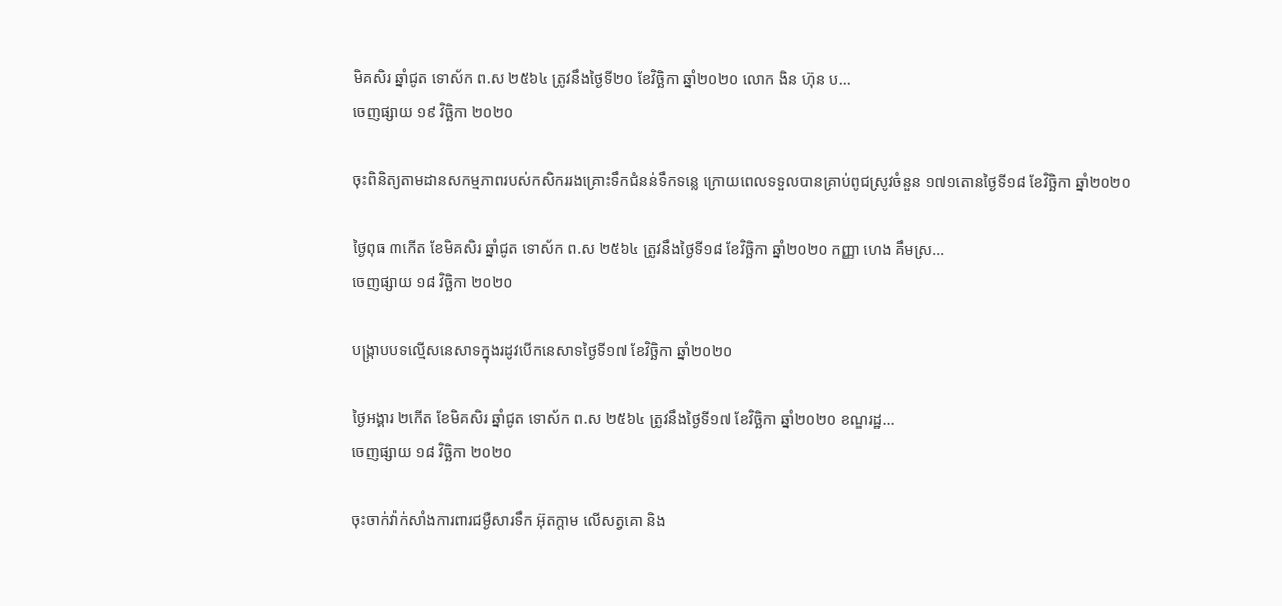មិគសិរ ឆ្នាំជូត ទោស័ក ព.ស ២៥៦៤ ត្រូវនឹងថ្ងៃទី២០ ខែវិច្ឆិកា ឆ្នាំ២០២០ លោក ងិន ហ៊ុន ប...
ចេញផ្សាយ ១៩ វិច្ឆិកា ២០២០

ចុះពិនិត្យតាមដានសកម្មភាពរបស់កសិកររងគ្រោះទឹកជំនន់ទឹកទន្លេ ក្រោយពេលទទួលបានគ្រាប់ពូជស្រូវចំនួន ១៧១តោនថ្ងៃទី១៨ ខែវិច្ឆិកា ឆ្នាំ២០២០

ថ្ងៃពុធ ៣កើត ខែមិគសិរ ឆ្នាំជូត ទោស័ក ព.ស ២៥៦៤ ត្រូវនឹងថ្ងៃទី១៨ ខែវិច្ឆិកា ឆ្នាំ២០២០ កញ្ញា ហេង គឹមស្រ...
ចេញផ្សាយ ១៨ វិច្ឆិកា ២០២០

បង្ក្រាបបទល្មើសនេសាទក្នុងរដូវបើកនេសាទថ្ងៃទី១៧ ខែវិច្ឆិកា ឆ្នាំ២០២០

ថ្ងៃអង្គារ ២កើត ខែមិគសិរ ឆ្នាំជូត ទោស័ក ព.ស ២៥៦៤ ត្រូវនឹងថ្ងៃទី១៧ ខែវិច្ឆិកា ឆ្នាំ២០២០ ខណ្ឌរដ្ឋ...
ចេញផ្សាយ ១៨ វិច្ឆិកា ២០២០

ចុះចាក់វ៉ាក់សាំងការពារជម្ងឺសារទឹក អ៊ុតក្តាម លើសត្វគោ និង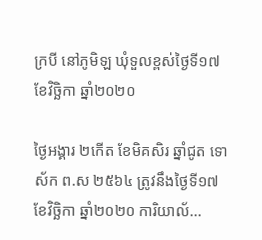ក្របី នៅភូមិឡ ឃុំទួលខ្ពស់ថ្ងៃទី១៧ ខែវិច្ឆិកា ឆ្នាំ២០២០

ថ្ងៃអង្គារ ២កើត ខែមិគសិរ ឆ្នាំជូត ទោស័ក ព.ស ២៥៦៤ ត្រូវនឹងថ្ងៃទី១៧ ខែវិច្ឆិកា ឆ្នាំ២០២០ ការិយាល័...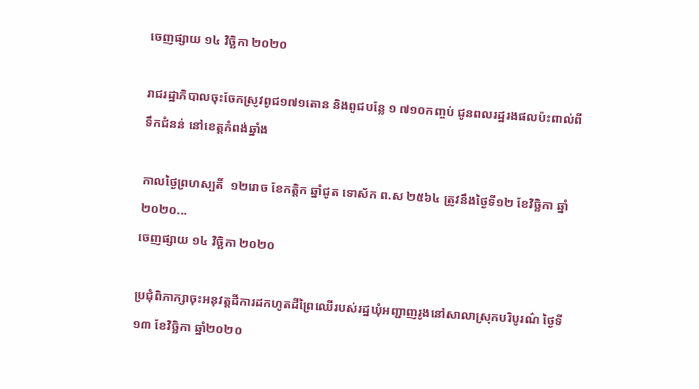ចេញផ្សាយ ១៤ វិច្ឆិកា ២០២០

រាជរដ្ឋាភិបាលចុះចែកស្រូវពូជ១៧១តោន និងពូជបន្លែ ១ ៧១០កញ្ចប់ ជូនពលរដ្ឋរងផលប៉ះពាល់ពីទឹកជំនន់ នៅខេត្តកំពង់ឆ្នាំង

កាលថ្ងៃព្រហស្បតិ៍  ១២រោច ខែកត្តិក ឆ្នាំជូត ទោស័ក ព.ស ២៥៦៤ ត្រូវនឹងថ្ងៃទី១២ ខែវិច្ឆិកា ឆ្នាំ២០២០...
ចេញផ្សាយ ១៤ វិច្ឆិកា ២០២០

ប្រជុំពិភាក្សាចុះអនុវត្តដីការដកហូតដីព្រៃឈើរបស់រដ្ឋឃុំអញ្ជាញរូងនៅសាលាស្រុកបរិបូរណ៌ ថ្ងៃទី១៣ ខែវិច្ឆិកា ឆ្នាំ២០២០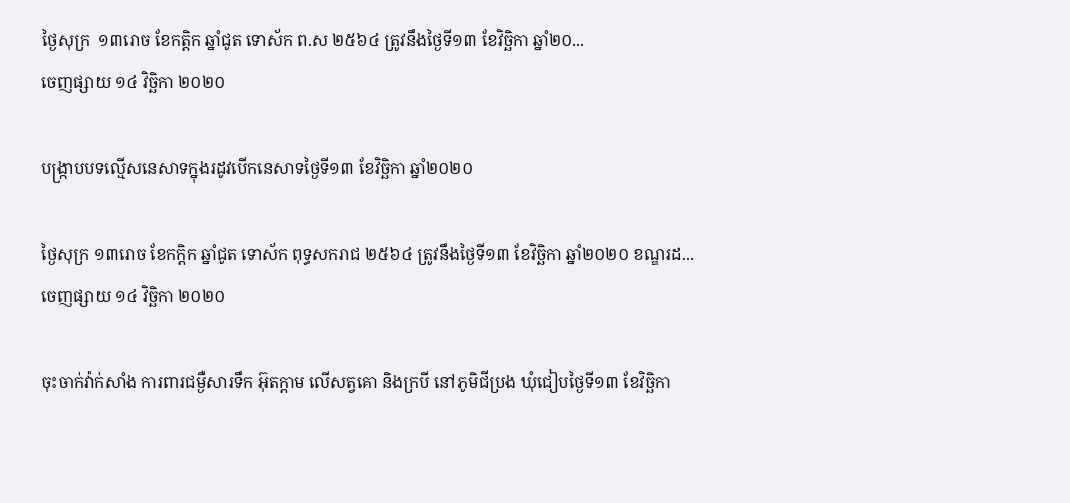ថ្ងៃសុក្រ  ១៣រោច ខែកត្ដិក ឆ្នាំជូត ទោស័ក ព.ស ២៥៦៤ ត្រូវនឹងថ្ងៃទី១៣ ខែវិច្ឆិកា ឆ្នាំ២០...
ចេញផ្សាយ ១៤ វិច្ឆិកា ២០២០

បង្ក្រាបបទល្មើសនេសាទក្នុងរដូវបើកនេសាទថ្ងៃទី១៣ ខែវិច្ឆិកា ឆ្នាំ២០២០

ថ្ងៃសុក្រ ១៣រោច ខែកក្តិក ឆ្នាំជូត ទោស័ក ពុទ្ធសករាជ ២៥៦៤ ត្រូវនឹងថ្ងៃទី១៣ ខែវិច្ឆិកា ឆ្នាំ២០២០ ខណ្ឌរដ...
ចេញផ្សាយ ១៤ វិច្ឆិកា ២០២០

ចុះចាក់វ៉ាក់សាំង ការពារជម្ងឺសារទឹក អ៊ុតក្តាម លើសត្វគោ និងក្របី នៅភូមិជីប្រង ឃុំជៀបថ្ងៃទី១៣ ខែវិច្ឆិកា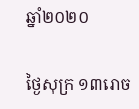ឆ្នាំ២០២០

ថ្ងៃសុក្រ ១៣រោច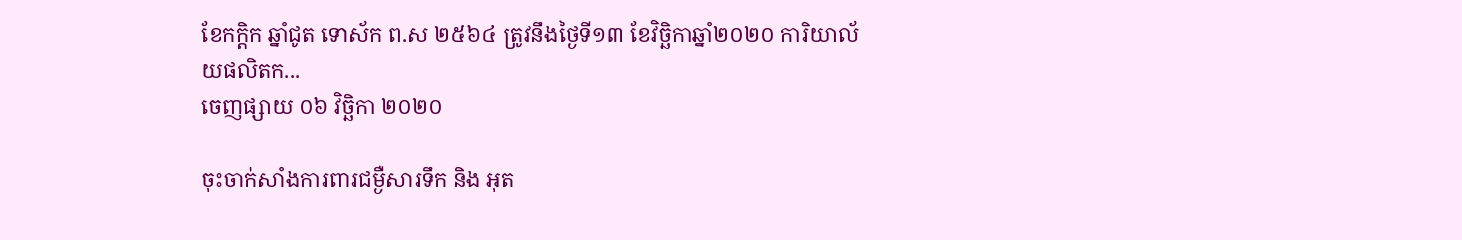ខែកក្តិក ឆ្នាំជូត ទោស័ក ព.ស ២៥៦៤ ត្រូវនឹងថ្ងៃទី១៣ ខែវិច្ឆិកាឆ្នាំ២០២០ ការិយាល័យផលិតក...
ចេញផ្សាយ ០៦ វិច្ឆិកា ២០២០

ចុះចាក់សាំងការពារជម្ងឺសារទឹក និង អុត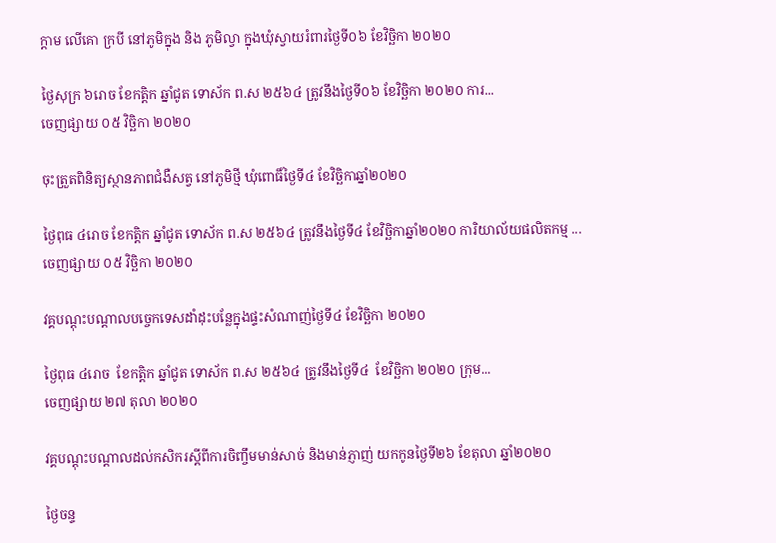ក្ដាម លេីគោ ក្របី នៅភូមិក្នុង និង ភូមិល្វា ក្នុងឃុំស្វាយរំពារថ្ងៃទី០៦ ខែវិច្ឆិកា ២០២០

ថ្ងៃសុក្រ ៦រោច ខែកត្តិក ឆ្នាំជូត ទោស័ក ព.ស ២៥៦៤ ត្រូវនឹងថ្ងៃទី០៦ ខែវិច្ឆិកា ២០២០ ការ...
ចេញផ្សាយ ០៥ វិច្ឆិកា ២០២០

ចុះត្រួតពិនិត្យស្ថានភាពជំងឺសត្វ នៅភូមិថ្មី ឃុំពោធិ៍ថ្ងៃទី៤ ខែវិច្ឆិកាឆ្នាំ២០២០

ថ្ងៃពុធ ៤រោច ខែកត្តិក ឆ្នាំជូត ទោស័ក ព.ស ២៥៦៤ ត្រូវនឹងថ្ងៃទី៤ ខែវិច្ឆិកាឆ្នាំ២០២០ ការិយាល័យផលិតកម្ម ...
ចេញផ្សាយ ០៥ វិច្ឆិកា ២០២០

វគ្គបណ្តុះបណ្តាលបច្ចេកទេសដាំដុះបន្លែក្នុងផ្ទះសំណាញ់ថ្ងៃទី៤ ខែវិច្ឆិកា ២០២០

ថ្ងៃពុធ ៤រោច  ខែកត្តិក ឆ្នាំជូត ទោស័ក ព.ស ២៥៦៤ ត្រូវនឹងថ្ងៃទី៤  ខែវិច្ឆិកា ២០២០ ក្រុម...
ចេញផ្សាយ ២៧ តុលា ២០២០

វគ្គបណ្តុះបណ្តាលដល់កសិករស្តីពីការចិញ្ចឹមមាន់សាច់ និងមាន់ភ្ញាញ់ យកកូនថ្ងៃទី២៦ ខែតុលា ឆ្នាំ២០២០

ថ្ងៃចន្ទ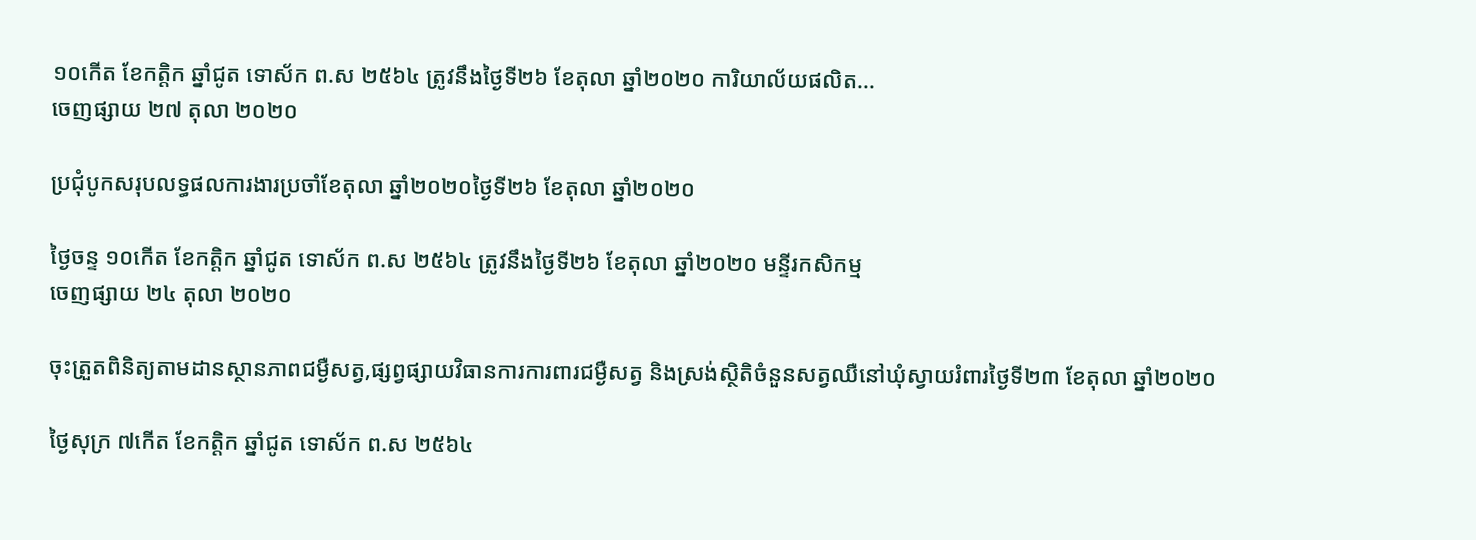១០កើត ខែកត្តិក ឆ្នាំជូត ទោស័ក ព.ស ២៥៦៤ ត្រូវនឹងថ្ងៃទី២៦ ខែតុលា ឆ្នាំ២០២០ ការិយាល័យផលិត...
ចេញផ្សាយ ២៧ តុលា ២០២០

ប្រជុំបូកសរុបលទ្ធផលការងារប្រចាំខែតុលា ឆ្នាំ២០២០ថ្ងៃទី២៦ ខែតុលា ឆ្នាំ២០២០

ថ្ងៃចន្ទ ១០កើត ខែកត្តិក ឆ្នាំជូត ទោស័ក ព.ស ២៥៦៤ ត្រូវនឹងថ្ងៃទី២៦ ខែតុលា ឆ្នាំ២០២០ មន្ទីរកសិកម្ម
ចេញផ្សាយ ២៤ តុលា ២០២០

ចុះត្រួតពិនិត្យតាមដានស្ថានភាពជម្ងឺសត្វ,ផ្សព្វផ្សាយវិធានការការពារជម្ងឺសត្វ និងស្រង់ស្ថិតិចំនួនសត្វឈឺនៅឃុំស្វាយរំពារថ្ងៃទី២៣ ខែតុលា ឆ្នាំ២០២០

ថ្ងៃសុក្រ ៧កើត ខែកត្តិក ឆ្នាំជូត ទោស័ក ព.ស ២៥៦៤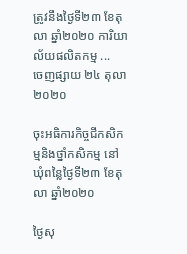ត្រូវនឹងថ្ងៃទី២៣ ខែតុលា ឆ្នាំ២០២០ ការិយាល័យផលិតកម្ម ...
ចេញផ្សាយ ២៤ តុលា ២០២០

ចុះអធិការកិច្ចជីកសិកម្មនិងថ្នាំកសិកម្ម នៅឃុំពន្លៃថ្ងៃទី២៣ ខែតុលា ឆ្នាំ២០២០

ថ្ងៃសុ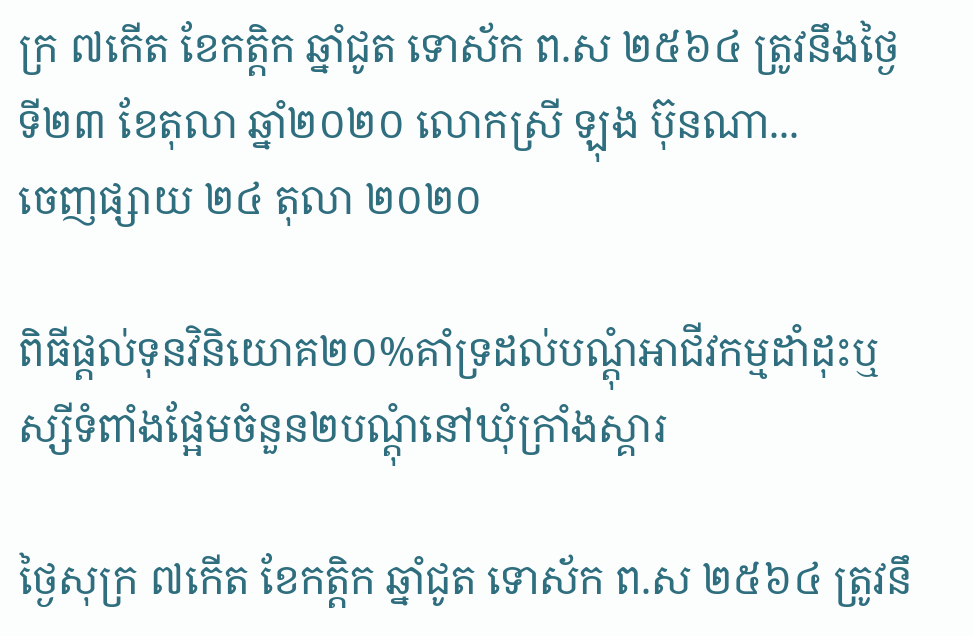ក្រ ៧កើត ខែកត្តិក ឆ្នាំជូត ទោស័ក ព.ស ២៥៦៤ ត្រូវនឹងថ្ងៃទី២៣ ខែតុលា ឆ្នាំ២០២០ លោកស្រី ឡុង ប៊ុនណា...
ចេញផ្សាយ ២៤ តុលា ២០២០

ពិធីផ្តល់ទុនវិនិយោគ២០%គាំទ្រដល់បណ្តុំអាជីវកម្មដាំដុះឬស្សីទំពាំងផ្អែមចំនួន២បណ្តុំនៅឃុំក្រាំងស្គារ

ថ្ងៃសុក្រ ៧កើត ខែកត្តិក ឆ្នាំជូត ទោស័ក ព.ស ២៥៦៤ ត្រូវនឹ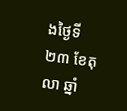ងថ្ងៃទី២៣ ខែតុលា ឆ្នាំ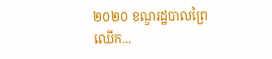២០២០ ខណ្ឌរដ្ឋបាលព្រៃឈើក...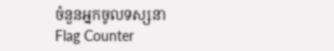ចំនួនអ្នកចូលទស្សនា
Flag Counter